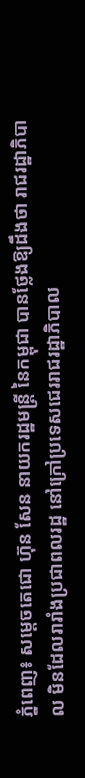ភ្នំពេញ៖ សម្ដេចតេជោ ហ៊ុន សែន នាយករដ្ឋមន្ដ្រី នៃកម្ពុជា បានថ្លែងឱ្យដឹងថា រាជរដ្ឋាភិបាល មិនដែលរារាំងប្រជាពលរដ្ឋ នៅក្រៅប្រទេសជេររាជរដ្ឋាភិបាល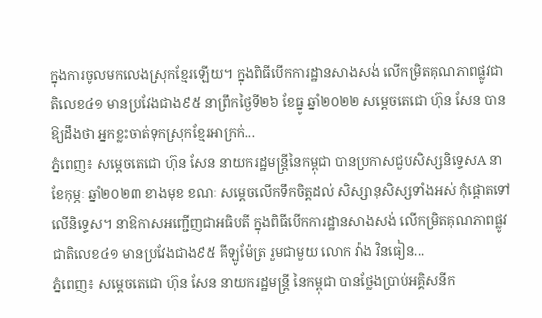ក្នុងការចូលមកលេងស្រុកខ្មែរឡើយ។ ក្នុងពិធីបើកការដ្ឋានសាងសង់ លើកម្រិតគុណភាពផ្លូវជាតិលេខ៤១ មានប្រវែងជាង៩៥ នាព្រឹកថ្ងៃទី២៦ ខែធ្នូ ឆ្នាំ២០២២ សម្ដេចតេជោ ហ៊ុន សែន បានឱ្យដឹងថា អ្នកខ្លះចាត់ទុកស្រុកខ្មែរអាក្រក់...
ភ្នំពេញ៖ សម្ដេចតេជោ ហ៊ុន សែន នាយករដ្ឋមន្ដ្រីនៃកម្ពុជា បានប្រកាសជួបសិស្សនិទ្ទេសA នាខែកុម្ភៈ ឆ្នាំ២០២៣ ខាងមុខ ខណៈ សម្ដេចលើកទឹកចិត្តដល់ សិស្សានុសិស្សទាំងអស់ កុំផ្ដោតទៅលើនិទ្ទេស។ នាឱកាសអញ្ជើញជាអធិបតី ក្នុងពិធីបើកការដ្ឋានសាងសង់ លើកម្រិតគុណភាពផ្លូវជាតិលេខ៤១ មានប្រវែងជាង៩៥ គីឡូម៉ែត្រ រួមជាមួយ លោក វ៉ាង វិនធៀន...
ភ្នំពេញ៖ សម្ដេចតេជោ ហ៊ុន សែន នាយករដ្ឋមន្ដ្រី នៃកម្ពុជា បានថ្លែងប្រាប់អគ្គិសនីក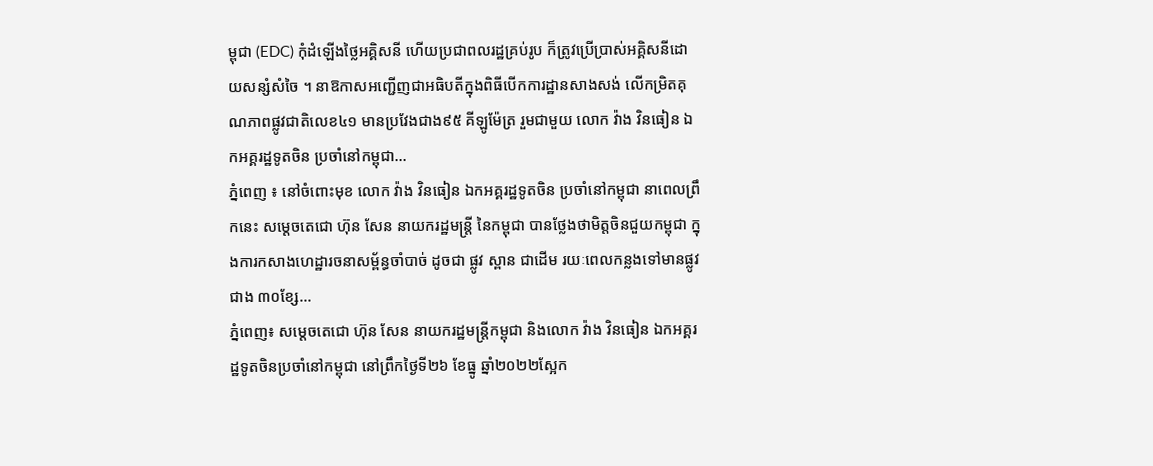ម្ពុជា (EDC) កុំដំឡើងថ្លៃអគ្គិសនី ហើយប្រជាពលរដ្ឋគ្រប់រូប ក៏ត្រូវប្រើប្រាស់អគ្គិសនីដោយសន្សំសំចៃ ។ នាឱកាសអញ្ជើញជាអធិបតីក្នុងពិធីបើកការដ្ឋានសាងសង់ លើកម្រិតគុណភាពផ្លូវជាតិលេខ៤១ មានប្រវែងជាង៩៥ គីឡូម៉ែត្រ រួមជាមួយ លោក វ៉ាង វិនធៀន ឯកអគ្គរដ្ឋទូតចិន ប្រចាំនៅកម្ពុជា...
ភ្នំពេញ ៖ នៅចំពោះមុខ លោក វ៉ាង វិនធៀន ឯកអគ្គរដ្ឋទូតចិន ប្រចាំនៅកម្ពុជា នាពេលព្រឹកនេះ សម្ដេចតេជោ ហ៊ុន សែន នាយករដ្ឋមន្ដ្រី នៃកម្ពុជា បានថ្លែងថាមិត្តចិនជួយកម្ពុជា ក្នុងការកសាងហេដ្ឋារចនាសម្ព័ន្ធចាំបាច់ ដូចជា ផ្លូវ ស្ពាន ជាដើម រយៈពេលកន្លងទៅមានផ្លូវជាង ៣០ខ្សែ...
ភ្នំពេញ៖ សម្តេចតេជោ ហ៊ុន សែន នាយករដ្ឋមន្ត្រីកម្ពុជា និងលោក វ៉ាង វិនធៀន ឯកអគ្គរដ្ឋទូតចិនប្រចាំនៅកម្ពុជា នៅព្រឹកថ្ងៃទី២៦ ខែធ្នូ ឆ្នាំ២០២២ស្អែក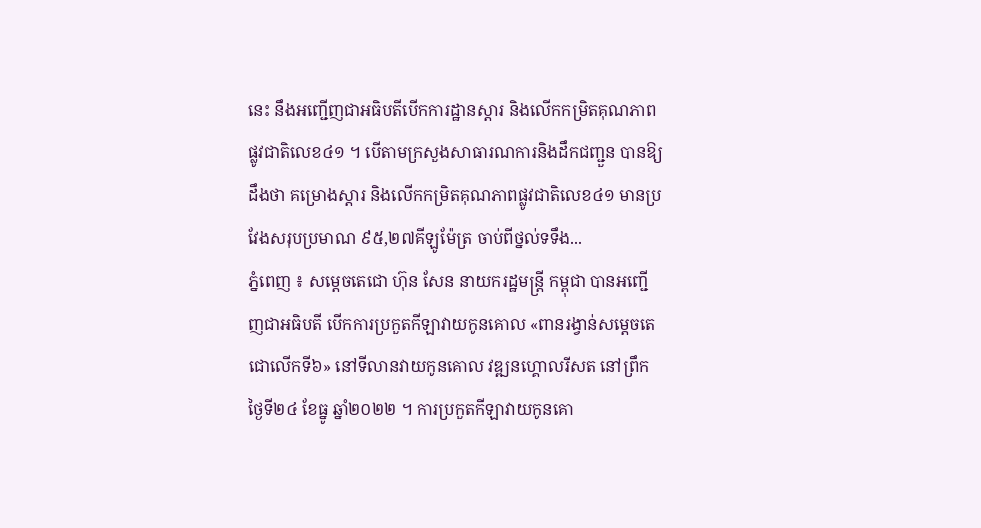នេះ នឹងអញ្ជើញជាអធិបតីបើកការដ្ឋានស្តារ និងលើកកម្រិតគុណភាពផ្លូវជាតិលេខ៤១ ។ បើតាមក្រសួងសាធារណការនិងដឹកជញ្ជួន បានឱ្យដឹងថា គម្រោងស្តារ និងលើកកម្រិតគុណភាពផ្លូវជាតិលេខ៤១ មានប្រវែងសរុបប្រមាណ ៩៥,២៧គីឡូម៉ែត្រ ចាប់ពីថ្នល់ទទឹង...
ភ្នំពេញ ៖ សម្តេចតេជោ ហ៊ុន សែន នាយករដ្ឋមន្ត្រី កម្ពុជា បានអញ្ជើញជាអធិបតី បើកការប្រកួតកីឡាវាយកូនគោល «ពានរង្វាន់សម្តេចតេជោលើកទី៦» នៅទីលានវាយកូនគោល វឌ្ឍនហ្គោលរីសត នៅព្រឹកថ្ងៃទី២៤ ខែធ្នូ ឆ្នាំ២០២២ ។ ការប្រកួតកីឡាវាយកូនគោ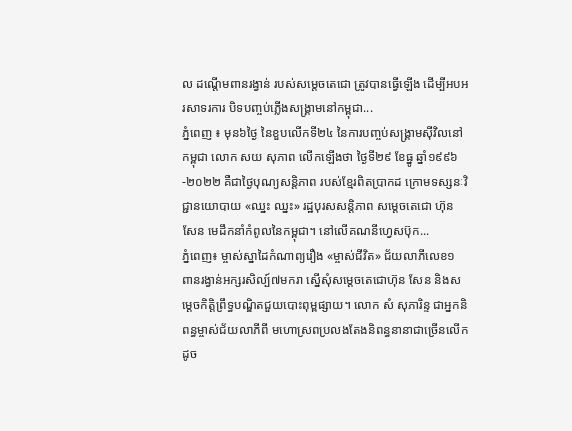ល ដណ្តើមពានរង្វាន់ របស់សម្តេចតេជោ ត្រូវបានធ្វើឡើង ដើម្បីអបអរសាទរការ បិទបញ្ចប់ភ្លើងសង្គ្រាមនៅកម្ពុជា...
ភ្នំពេញ ៖ មុន៦ថ្ងៃ នៃខួបលើកទី២៤ នៃការបញ្ចប់សង្រ្គាមស៊ីវិលនៅកម្ពុជា លោក សយ សុភាព លើកឡើងថា ថ្ងៃទី២៩ ខែធ្នូ ឆ្នាំ១៩៩៦-២០២២ គឺជាថ្ងៃបុណ្យសន្តិភាព របស់ខ្មែរពិតប្រាកដ ក្រោមទស្សនៈវិជ្ជានយោបាយ «ឈ្នះ ឈ្នះ» រដ្ឋបុរសសន្តិភាព សម្តេចតេជោ ហ៊ុន សែន មេដឹកនាំកំពូលនៃកម្ពុជា។ នៅលើគណនីហ្វេសប៊ុក...
ភ្នំពេញ៖ ម្ចាស់ស្នាដៃកំណាព្យរឿង «ម្ចាស់ជីវិត» ជ័យលាភីលេខ១ ពានរង្វាន់អក្សរសិល្ប៍៧មករា ស្នើសុំសម្ដេចតេជោហ៊ុន សែន និងសម្ដេចកិត្តិព្រឹទ្ធបណ្ឌិតជួយបោះពុម្ពផ្សាយ។ លោក សំ សុភារិន្ទ ជាអ្នកនិពន្ធម្ចាស់ជ័យលាភីពី មហោស្រពប្រលងតែងនិពន្ធនានាជាច្រើនលើក ដូច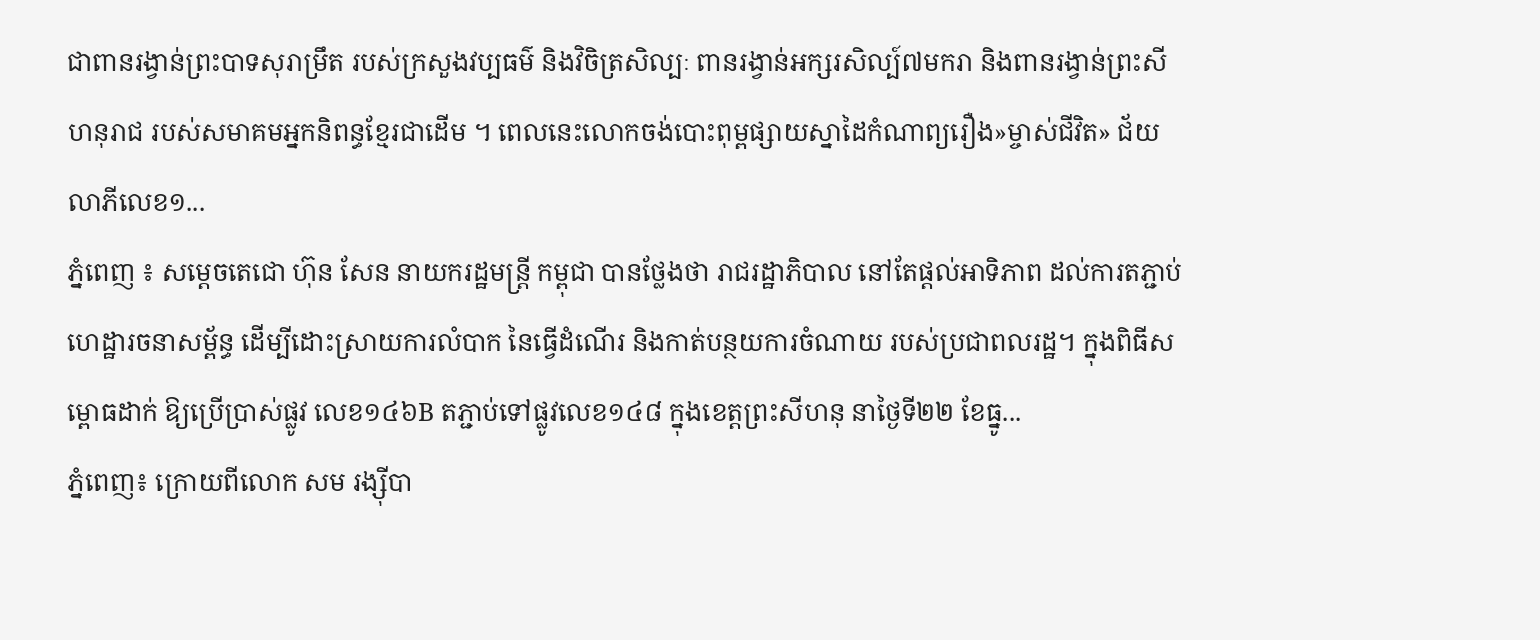ជាពានរង្វាន់ព្រះបាទសុរាម្រឹត របស់ក្រសួងវប្បធម៌ និងវិចិត្រសិល្បៈ ពានរង្វាន់អក្សរសិល្ប៍៧មករា និងពានរង្វាន់ព្រះសីហនុរាជ របស់សមាគមអ្នកនិពន្ធខ្មែរជាដើម ។ ពេលនេះលោកចង់បោះពុម្ពផ្សាយស្នាដៃកំណាព្យរឿង»ម្ចាស់ជីវិត» ជ័យលាភីលេខ១...
ភ្នំពេញ ៖ សម្ដេចតេជោ ហ៊ុន សែន នាយករដ្ឋមន្ត្រី កម្ពុជា បានថ្លែងថា រាជរដ្ឋាភិបាល នៅតែផ្តល់អាទិភាព ដល់ការតភ្ជាប់ហេដ្ឋារចនាសម្ព័ន្ធ ដើម្បីដោះស្រាយការលំបាក នៃធ្វើដំណើរ និងកាត់បន្ថយការចំណាយ របស់ប្រជាពលរដ្ឋ។ ក្នុងពិធីសម្ពោធដាក់ ឱ្យប្រើប្រាស់ផ្លូវ លេខ១៤៦B តភ្ជាប់ទៅផ្លូវលេខ១៤៨ ក្នុងខេត្តព្រះសីហនុ នាថ្ងៃទី២២ ខែធ្នូ...
ភ្នំពេញ៖ ក្រោយពីលោក សម រង្ស៊ីបា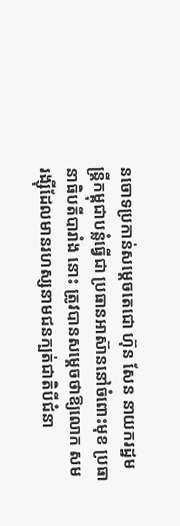នចោទប្រកាន់សម្តេចតេជោ ហ៊ុន សែន នាយករដ្ឋមន្រ្តីកម្ពុជាបន្លំធ្វើជា ប្រធានអាស៊ាននៅចំពោះមុខ ប្រធានាធិបតីបារាំង នោះ ត្រូវបានសម្តេចថាឱ្យលោក សម រង្ស៊ីដែលមានរហស្សនាមជនក្បត់ជាតិបីជំនា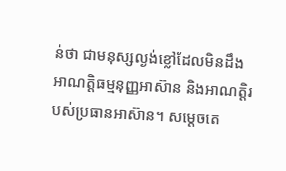ន់ថា ជាមនុស្សល្ងង់ខ្លៅដែលមិនដឹង អាណត្តិធម្មនុញ្ញអាស៊ាន និងអាណត្តិរបស់ប្រធានអាស៊ាន។ សម្តេចតេ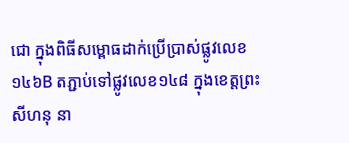ជោ ក្នុងពិធីសម្ពោធដាក់ប្រើប្រាស់ផ្លូវលេខ ១៤៦B តភ្ជាប់ទៅផ្លូវលេខ១៤៨ ក្នុងខេត្តព្រះសីហនុ នា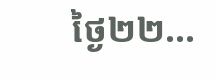ថ្ងៃ២២...